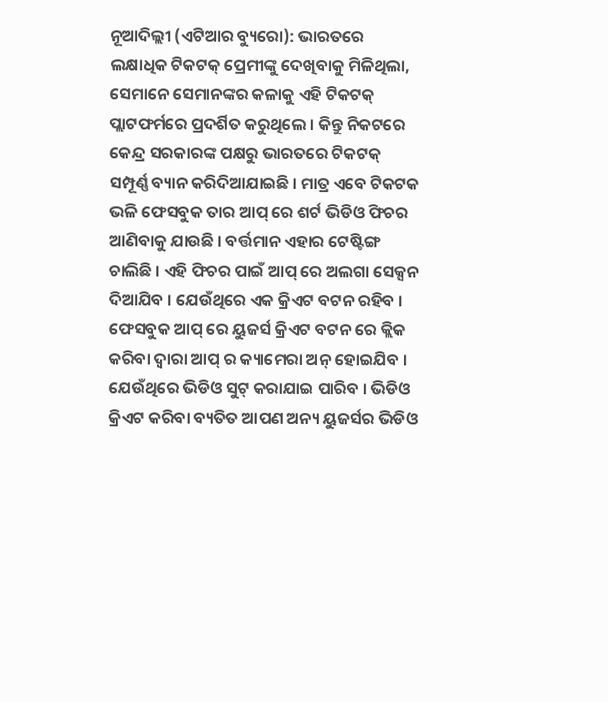ନୂଆଦିଲ୍ଲୀ (ଏଟିଆର ବ୍ୟୁରୋ): ଭାରତରେ ଲକ୍ଷାଧିକ ଟିକଟକ୍ ପ୍ରେମୀଙ୍କୁ ଦେଖିବାକୁ ମିଳିଥିଲା, ସେମାନେ ସେମାନଙ୍କର କଳାକୁ ଏହି ଟିକଟକ୍ ପ୍ଲାଟଫର୍ମରେ ପ୍ରଦର୍ଶିତ କରୁଥିଲେ । କିନ୍ତୁ ନିକଟରେ କେନ୍ଦ୍ର ସରକାରଙ୍କ ପକ୍ଷରୁ ଭାରତରେ ଟିକଟକ୍ ସମ୍ପୂର୍ଣ୍ଣ ବ୍ୟାନ କରିଦିଆଯାଇଛି । ମାତ୍ର ଏବେ ଟିକଟକ ଭଳି ଫେସବୁକ ତାର ଆପ୍ ରେ ଶର୍ଟ ଭିଡିଓ ଫିଚର ଆଣିବାକୁ ଯାଉଛି । ବର୍ତ୍ତମାନ ଏହାର ଟେଷ୍ଟିଙ୍ଗ ଚାଲିଛି । ଏହି ଫିଚର ପାଇଁ ଆପ୍ ରେ ଅଲଗା ସେକ୍ସନ ଦିଆଯିବ । ଯେଉଁଥିରେ ଏକ କ୍ରିଏଟ ବଟନ ରହିବ ।
ଫେସବୁକ ଆପ୍ ରେ ୟୁଜର୍ସ କ୍ରିଏଟ ବଟନ ରେ କ୍ଲିକ କରିବା ଦ୍ୱାରା ଆପ୍ ର କ୍ୟାମେରା ଅନ୍ ହୋଇଯିବ । ଯେଉଁଥିରେ ଭିଡିଓ ସୁଟ୍ କରାଯାଇ ପାରିବ । ଭିଡିଓ କ୍ରିଏଟ କରିବା ବ୍ୟତିତ ଆପଣ ଅନ୍ୟ ୟୁଜର୍ସର ଭିଡିଓ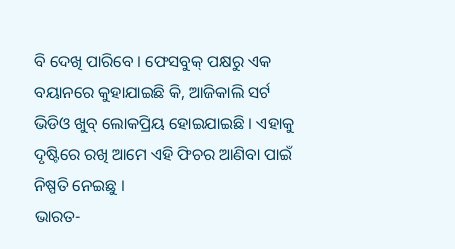ବି ଦେଖି ପାରିବେ । ଫେସବୁକ୍ ପକ୍ଷରୁ ଏକ ବୟାନରେ କୁହାଯାଇଛି କି, ଆଜିକାଲି ସର୍ଟ ଭିଡିଓ ଖୁବ୍ ଲୋକପ୍ରିୟ ହୋଇଯାଇଛି । ଏହାକୁ ଦୃଷ୍ଟିରେ ରଖି ଆମେ ଏହି ଫିଚର ଆଣିବା ପାଇଁ ନିଷ୍ପତି ନେଇଛୁ ।
ଭାରତ-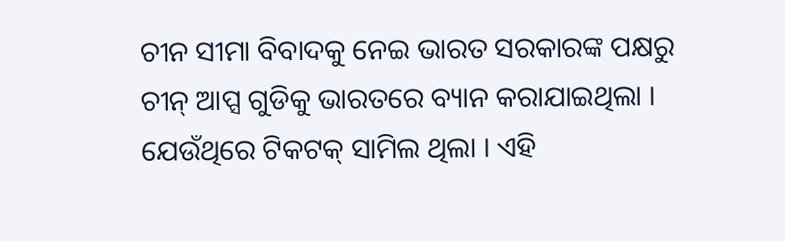ଚୀନ ସୀମା ବିବାଦକୁ ନେଇ ଭାରତ ସରକାରଙ୍କ ପକ୍ଷରୁ ଚୀନ୍ ଆପ୍ସ ଗୁଡିକୁ ଭାରତରେ ବ୍ୟାନ କରାଯାଇଥିଲା । ଯେଉଁଥିରେ ଟିକଟକ୍ ସାମିଲ ଥିଲା । ଏହି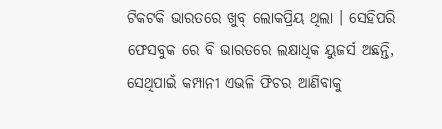ଟିକଟକି ଭାରତରେ ଖୁବ୍ ଲୋକପ୍ରିୟ ଥିଲା । ସେହିପରି ଫେସବୁକ ରେ ବି ଭାରତରେ ଲକ୍ଷାଧିକ ୟୁଜର୍ସ ଅଛନ୍ତି, ସେଥିପାଇଁ କମ୍ପାନୀ ଏଭଳି ଫିଚର ଆଣିବାକୁ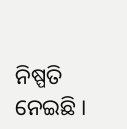ନିଷ୍ପତି ନେଇଛି ।